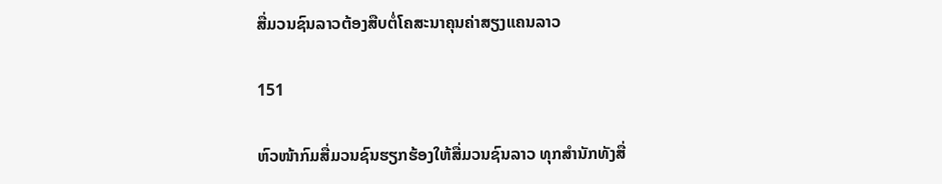ສື່ມວນຊົນລາວຕ້ອງສືບຕໍ່ໂຄສະນາຄຸນຄ່າສຽງແຄນລາວ

151

ຫົວໜ້າກົມສື່ມວນຊົນຮຽກຮ້ອງໃຫ້ສື່ມວນຊົນລາວ ທຸກສຳນັກທັງສື່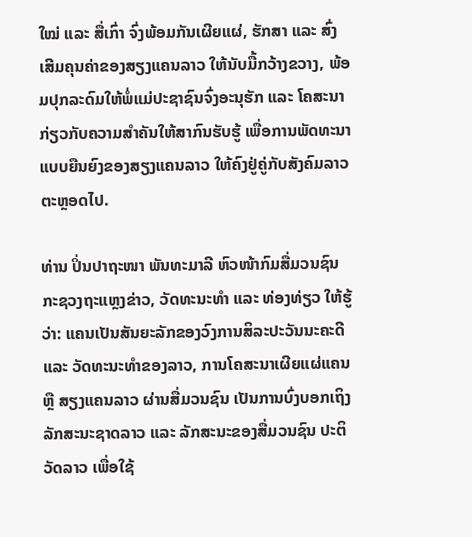ໃໝ່ ແລະ ສື່ເກົ່າ ຈົ່ງພ້ອມກັນເຜີຍແຜ່, ຮັກສາ ແລະ ສົ່ງເສີມຄຸນຄ່າຂອງສຽງແຄນລາວ ໃຫ້ນັບມື້ກວ້າງຂວາງ, ພ້ອມປຸກລະດົມໃຫ້ພໍ່ແມ່ປະຊາຊົນຈົ່ງອະນຸຮັກ ແລະ ໂຄສະນາກ່ຽວກັບຄວາມສຳຄັນໃຫ້ສາກົນຮັບຮູ້ ເພື່ອການພັດທະນາແບບຍືນຍົງຂອງສຽງແຄນລາວ ໃຫ້ຄົງຢູ່ຄູ່ກັບສັງຄົມລາວຕະຫຼອດໄປ.

ທ່ານ ປິ່ນປາຖະໜາ ພັນທະມາລີ ຫົວໜ້າກົມສື່ມວນຊົນ ກະຊວງຖະແຫຼງຂ່າວ, ວັດທະນະທຳ ແລະ ທ່ອງທ່ຽວ ໃຫ້ຮູ້ວ່າ: ແຄນເປັນສັນຍະລັກຂອງວົງການສິລະປະວັນນະຄະດີ ແລະ ວັດທະນະທຳຂອງລາວ, ການໂຄສະນາເຜີຍແຜ່ແຄນ ຫຼື ສຽງແຄນລາວ ຜ່ານສື່ມວນຊົນ ເປັນການບົ່ງບອກເຖິງລັກສະນະຊາດລາວ ແລະ ລັກສະນະຂອງສື່ມວນຊົນ ປະຕິວັດລາວ ເພື່ອໃຊ້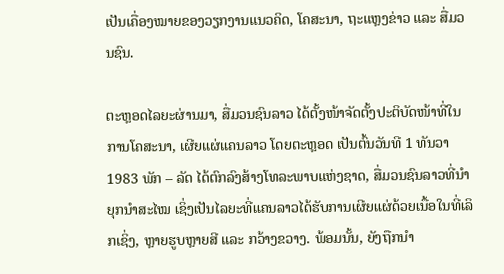ເປັນເຄື່ອງໝາຍຂອງວຽກງານແນວຄິດ, ໂຄສະນາ, ຖະແຫຼງຂ່າວ ແລະ ສື່ມວນຊົນ.

ຕະຫຼອດໄລຍະຜ່ານມາ, ສື່ມວນຊົນລາວ ໄດ້ຕັ້ງໜ້າຈັດຕັ້ງປະຕິບັດໜ້າທີ່ໃນການໂຄສະນາ, ເຜີຍແຜ່ແຄນລາວ ໂດຍຕະຫຼອດ ເປັນຕົ້ນວັນທີ 1 ທັນວາ 1983 ພັກ – ລັດ ໄດ້ຕົກລົງສ້າງໂທລະພາບແຫ່ງຊາດ, ສື່ມວນຊົນລາວທີ່ນໍາຍຸກນຳສະໄໝ ເຊິ່ງເປັນໄລຍະທີ່ແຄນລາວໄດ້ຮັບການເຜີຍແຜ່ດ້ວຍເນື້ອໃນທີ່ເລິກເຊິ່ງ, ຫຼາຍຮູບຫຼາຍສີ ແລະ ກວ້າງຂວາງ. ພ້ອມນັ້ນ, ຍັງຖືກນຳ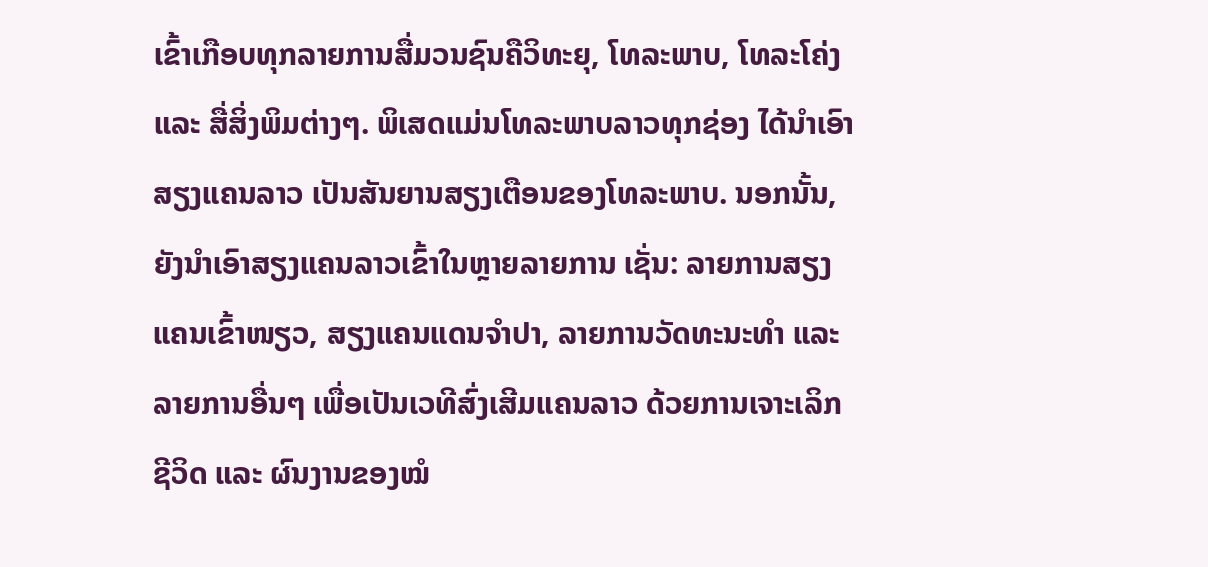ເຂົ້າເກືອບທຸກລາຍການສື່ມວນຊົນຄືວິທະຍຸ, ໂທລະພາບ, ໂທລະໂຄ່ງ ແລະ ສື່ສິ່ງພິມຕ່າງໆ. ພິເສດແມ່ນໂທລະພາບລາວທຸກຊ່ອງ ໄດ້ນຳເອົາສຽງແຄນລາວ ເປັນສັນຍານສຽງເຕືອນຂອງໂທລະພາບ. ນອກນັ້ນ, ຍັງນຳເອົາສຽງແຄນລາວເຂົ້າໃນຫຼາຍລາຍການ ເຊັ່ນ: ລາຍການສຽງແຄນເຂົ້າໜຽວ, ສຽງແຄນແດນຈຳປາ, ລາຍການວັດທະນະທຳ ແລະ ລາຍການອື່ນໆ ເພື່ອເປັນເວທີສົ່ງເສີມແຄນລາວ ດ້ວຍການເຈາະເລິກຊີວິດ ແລະ ຜົນງານຂອງໝໍ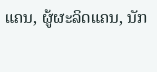ແຄນ, ຜູ້ຜະລິດແຄນ, ນັກ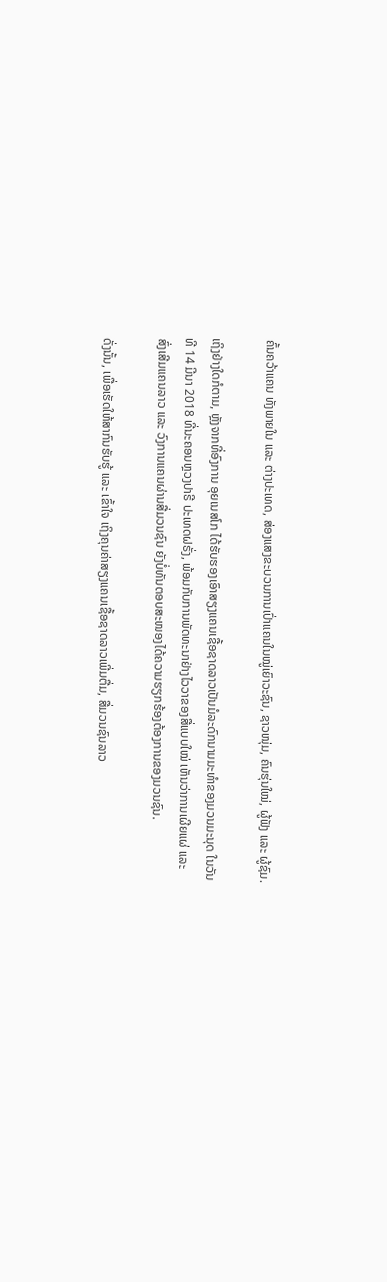ຄົ້ນຄວ້າແຄນ ທັງພາຍໃນ ແລະ ຕ່າງປະເທດ, ສ່ອງແສງຂະບວນການເປົ່າແຄນໃນໝູ່ເຍົາວະຊົນ, ຊາວໜຸ່ມ, ຄົນຮຸ່ນໃໝ່, ຜູ້ຟັງ ແລະ ຜູ້ຊົມ.

ເຖິງຢ່າງໃດກໍຕາມ, ຫຼັງຈາກທີ່ອົງການ ອຸຍເນສໂກ ໄດ້ຮັບຮອງເອົາສຽງແຄນເຊື້ອຊາດລາວເປັນມໍລະດົກນາມມະທຳຂອງມວນມະນຸດ ໃນວັນທີ 14 ມີນາ 2018 ທີ່ນະຄອນຫຼວງປາຣີ ປະເທດຝຣັ່ງ, ພ້ອມກັບການພັດທະນາຢ່າງໄວວາຂອງສື່ແບບໃໝ່ ເຫັນວ່າການເຜີຍແຜ່ ແລະ ສົ່ງເສີມແຄນລາວ ແລະ ວົງການແຄນຜ່ານສື່ມວນຊົນ ຍັງບໍ່ທັນຕອບສະໜອງໄດ້ຄວາມຮຽກຮ້ອງຕ້ອງການຂອງມວນຊົນ.

ດັ່ງນັ້ນ, ເພື່ອເຮັດໃຫ້ສາກົນຮັບຮູ້ ແລະ ເຂົ້າໃຈ ເຖິງຄຸນຄ່າສຽງແຄນເຊື້ອຊາດລາວເພີ່ມຕື່ມ, ສື່ມວນຊົນລາວ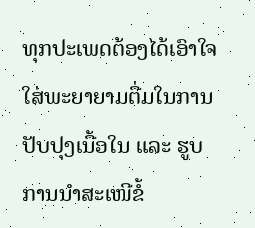ທຸກປະເພດຕ້ອງໄດ້ເອົາໃຈໃສ່ພະຍາຍາມຕື່ມໃນການປັບປຸງເນື້ອໃນ ແລະ ຮູບການນຳສະເໜີຂໍ້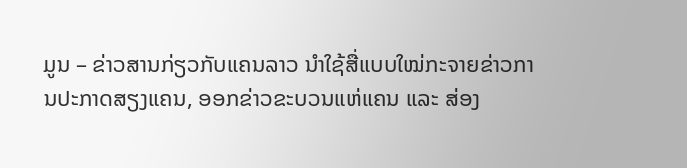ມູນ – ຂ່າວສານກ່ຽວກັບແຄນລາວ ນຳໃຊ້ສື່ແບບໃໝ່ກະຈາຍຂ່າວການປະກາດສຽງແຄນ, ອອກຂ່າວຂະບວນແຫ່ແຄນ ແລະ ສ່ອງ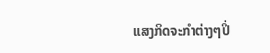ແສງກິດຈະກຳຕ່າງໆປິ່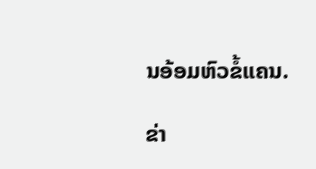ນອ້ອມຫົວຂໍ້ແຄນ.

ຂ່າ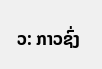ວ: ກາວຊົ່ງ